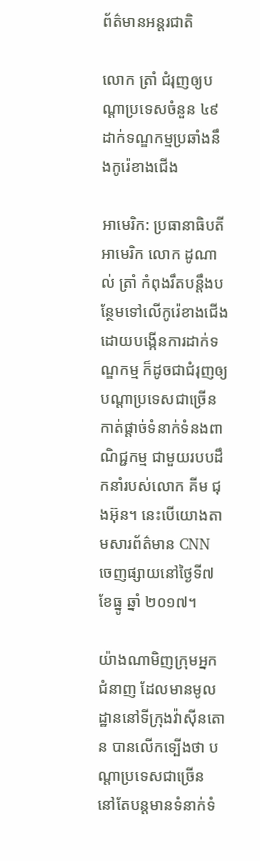ព័ត៌មានអន្តរជាតិ

លោក ត្រាំ ជំរុញឲ្យបណ្ដាប្រទេសចំនួន ៤៩ ដាក់ទណ្ឌកម្មប្រឆាំងនឹងកូរ៉េខាងជើង

អាមេរិក: ប្រធានាធិបតីអាមេរិក លោក ដូណាល់ ត្រាំ កំពុងរឹតបន្តឹងបន្ថែមទៅលើកូរ៉េខាងជើង ដោយបង្កើនការដាក់ទណ្ឌកម្ម ក៏ដូចជាជំរុញឲ្យបណ្តាប្រទេសជាច្រើន កាត់ផ្តាច់ទំនាក់ទំនងពាណិជ្ជកម្ម ជាមួយរបបដឹកនាំរបស់លោក គីម ជុងអ៊ុន។ នេះបើយោងតាមសារព័ត៌មាន CNN ចេញផ្សាយនៅថ្ងៃទី៧ ខែធ្នូ ឆ្នាំ ២០១៧។

យ៉ាងណាមិញក្រុមអ្នកជំនាញ ដែលមានមូលដ្ឋាននៅទីក្រុងវ៉ាស៊ីនតោន បានលើកទ្បើងថា បណ្ដាប្រទេសជាច្រើន នៅតែបន្តមានទំនាក់ទំ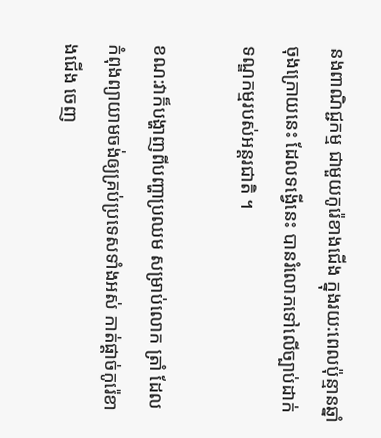នងពាណិជ្ជកម្ម ជាមួយកូរ៉េខាងជើង ក្នុងរយ:ពេលប៉ុន្មានឆ្នាំចុងក្រោយនេះ ដែលទង្វើនេះ បានរំលោភទៅលើច្បាប់ដាក់ទណ្ឌកម្មរបស់អន្តរជាតិ ។

ខណ:វាក៏បង្ហាញពីបញ្ហាប្រឈម សម្រាប់លោក ត្រាំ ដែលកំពុងព្យាយាមចង់ឲ្យគ្រប់ប្រទេសទាំងអស់ កាត់ផ្ដាច់កូរ៉េខាងជើង ចេញ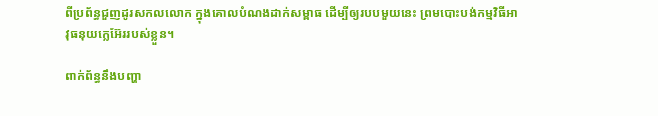ពីប្រព័ន្ធជួញដូរសកលលោក ក្នុងគោលបំណងដាក់សម្ពាធ ដើម្បីឲ្យរបបមួយនេះ ព្រមបោះបង់កម្មវិធីអាវុធនុយក្លេអ៊ែររបស់ខ្លួន។

ពាក់ព័ន្ធនឹងបញ្ហា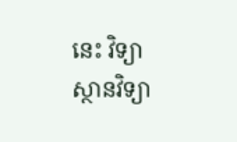នេះ វិទ្យាស្ថានវិទ្យា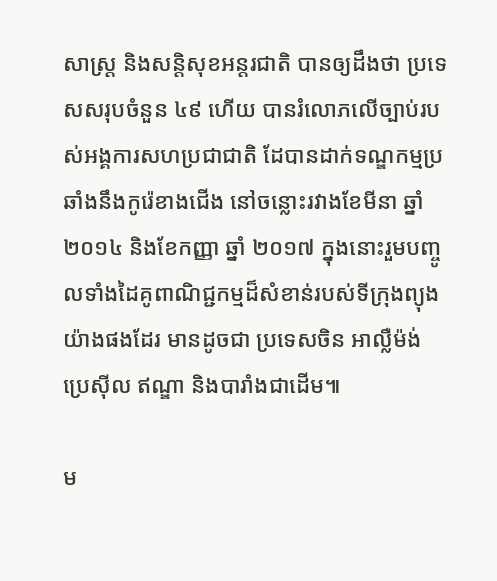សាស្ត្រ និងសន្តិសុខអន្តរជាតិ បានឲ្យដឹងថា ប្រទេសសរុបចំនួន ៤៩ ហើយ បានរំលោភលើច្បាប់របស់អង្គការសហប្រជាជាតិ ដែបានដាក់ទណ្ឌកម្មប្រឆាំងនឹងកូរ៉េខាងជើង នៅចន្លោះរវាងខែមីនា ឆ្នាំ ២០១៤ និងខែកញ្ញា ឆ្នាំ ២០១៧ ក្នុងនោះរួមបញ្ចូលទាំងដៃគូពាណិជ្ជកម្មដ៏សំខាន់របស់ទីក្រុងព្យុងយ៉ាងផងដែរ មានដូចជា ប្រទេសចិន អាល្លឺម៉ង់ ប្រេស៊ីល ឥណ្ឌា និងបារាំងជាដើម៕

ម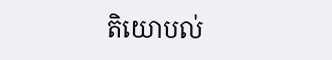តិយោបល់